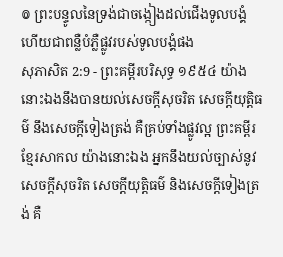៙ ព្រះបន្ទូលនៃទ្រង់ជាចង្កៀងដល់ជើងទូលបង្គំ ហើយជាពន្លឺបំភ្លឺផ្លូវរបស់ទូលបង្គំផង
សុភាសិត 2:9 - ព្រះគម្ពីរបរិសុទ្ធ ១៩៥៤ យ៉ាងនោះឯងនឹងបានយល់សេចក្ដីសុចរិត សេចក្ដីយុត្តិធម៌ នឹងសេចក្ដីទៀងត្រង់ គឺគ្រប់ទាំងផ្លូវល្អ ព្រះគម្ពីរខ្មែរសាកល យ៉ាងនោះឯង អ្នកនឹងយល់ច្បាស់នូវសេចក្ដីសុចរិត សេចក្ដីយុត្តិធម៌ និងសេចក្ដីទៀងត្រង់ គឺ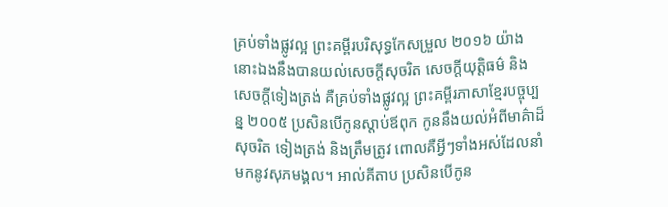គ្រប់ទាំងផ្លូវល្អ ព្រះគម្ពីរបរិសុទ្ធកែសម្រួល ២០១៦ យ៉ាងនោះឯងនឹងបានយល់សេចក្ដីសុចរិត សេចក្ដីយុត្តិធម៌ និងសេចក្ដីទៀងត្រង់ គឺគ្រប់ទាំងផ្លូវល្អ ព្រះគម្ពីរភាសាខ្មែរបច្ចុប្បន្ន ២០០៥ ប្រសិនបើកូនស្ដាប់ឪពុក កូននឹងយល់អំពីមាគ៌ាដ៏សុចរិត ទៀងត្រង់ និងត្រឹមត្រូវ ពោលគឺអ្វីៗទាំងអស់ដែលនាំមកនូវសុភមង្គល។ អាល់គីតាប ប្រសិនបើកូន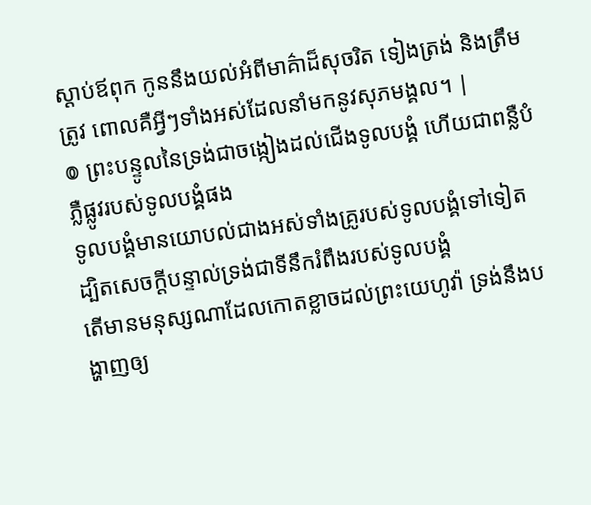ស្ដាប់ឪពុក កូននឹងយល់អំពីមាគ៌ាដ៏សុចរិត ទៀងត្រង់ និងត្រឹមត្រូវ ពោលគឺអ្វីៗទាំងអស់ដែលនាំមកនូវសុភមង្គល។ |
៙ ព្រះបន្ទូលនៃទ្រង់ជាចង្កៀងដល់ជើងទូលបង្គំ ហើយជាពន្លឺបំភ្លឺផ្លូវរបស់ទូលបង្គំផង
ទូលបង្គំមានយោបល់ជាងអស់ទាំងគ្រូរបស់ទូលបង្គំទៅទៀត ដ្បិតសេចក្ដីបន្ទាល់ទ្រង់ជាទីនឹករំពឹងរបស់ទូលបង្គំ
តើមានមនុស្សណាដែលកោតខ្លាចដល់ព្រះយេហូវ៉ា ទ្រង់នឹងបង្ហាញឲ្យ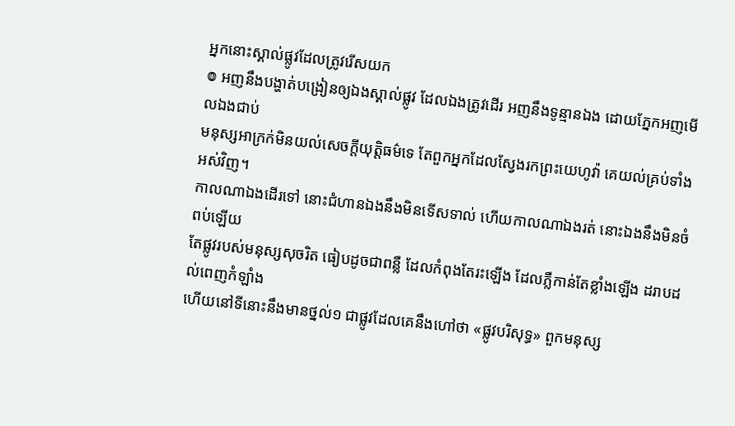អ្នកនោះស្គាល់ផ្លូវដែលត្រូវរើសយក
៙ អញនឹងបង្ហាត់បង្រៀនឲ្យឯងស្គាល់ផ្លូវ ដែលឯងត្រូវដើរ អញនឹងទូន្មានឯង ដោយភ្នែកអញមើលឯងជាប់
មនុស្សអាក្រក់មិនយល់សេចក្ដីយុត្តិធម៌ទេ តែពួកអ្នកដែលស្វែងរកព្រះយេហូវ៉ា គេយល់គ្រប់ទាំងអស់វិញ។
កាលណាឯងដើរទៅ នោះជំហានឯងនឹងមិនទើសទាល់ ហើយកាលណាឯងរត់ នោះឯងនឹងមិនចំពប់ឡើយ
តែផ្លូវរបស់មនុស្សសុចរិត ធៀបដូចជាពន្លឺ ដែលកំពុងតែរះឡើង ដែលភ្លឺកាន់តែខ្លាំងឡើង ដរាបដល់ពេញកំឡាំង
ហើយនៅទីនោះនឹងមានថ្នល់១ ជាផ្លូវដែលគេនឹងហៅថា «ផ្លូវបរិសុទ្ធ» ពួកមនុស្ស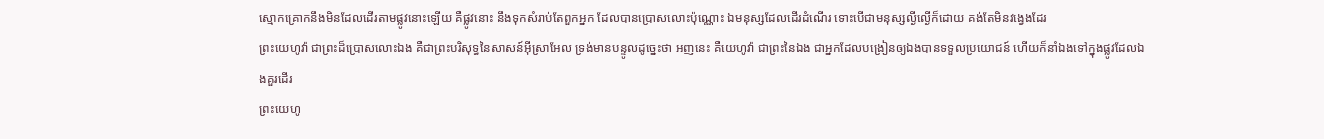ស្មោកគ្រោកនឹងមិនដែលដើរតាមផ្លូវនោះឡើយ គឺផ្លូវនោះ នឹងទុកសំរាប់តែពួកអ្នក ដែលបានប្រោសលោះប៉ុណ្ណោះ ឯមនុស្សដែលដើរដំណើរ ទោះបើជាមនុស្សល្ងីល្ងើក៏ដោយ គង់តែមិនវង្វេងដែរ
ព្រះយេហូវ៉ា ជាព្រះដ៏ប្រោសលោះឯង គឺជាព្រះបរិសុទ្ធនៃសាសន៍អ៊ីស្រាអែល ទ្រង់មានបន្ទូលដូច្នេះថា អញនេះ គឺយេហូវ៉ា ជាព្រះនៃឯង ជាអ្នកដែលបង្រៀនឲ្យឯងបានទទួលប្រយោជន៍ ហើយក៏នាំឯងទៅក្នុងផ្លូវដែលឯងគួរដើរ
ព្រះយេហូ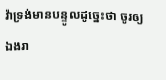វ៉ាទ្រង់មានបន្ទូលដូច្នេះថា ចូរឲ្យឯងរា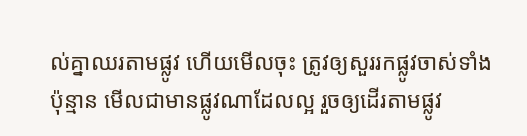ល់គ្នាឈរតាមផ្លូវ ហើយមើលចុះ ត្រូវឲ្យសួររកផ្លូវចាស់ទាំងប៉ុន្មាន មើលជាមានផ្លូវណាដែលល្អ រួចឲ្យដើរតាមផ្លូវ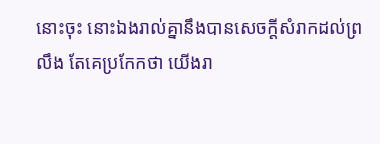នោះចុះ នោះឯងរាល់គ្នានឹងបានសេចក្ដីសំរាកដល់ព្រលឹង តែគេប្រកែកថា យើងរា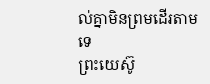ល់គ្នាមិនព្រមដើរតាមទេ
ព្រះយេស៊ូ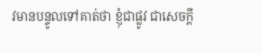វមានបន្ទូលទៅគាត់ថា ខ្ញុំជាផ្លូវ ជាសេចក្ដី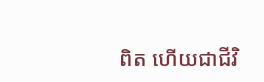ពិត ហើយជាជីវិ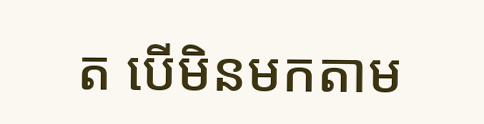ត បើមិនមកតាម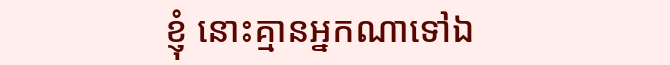ខ្ញុំ នោះគ្មានអ្នកណាទៅឯ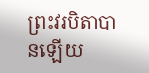ព្រះវរបិតាបានឡើយ